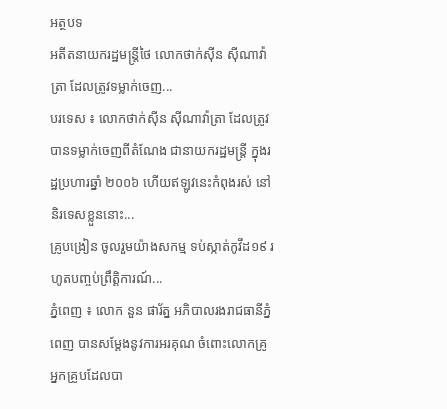អត្ថបទ
អតីតនាយករដ្ឋមន្រ្តីថៃ លោកថាក់ស៊ីន ស៊ីណាវ៉ាត្រា ដែលត្រូវទម្លាក់ចេញ...
បរទេស ៖ លោកថាក់ស៊ីន ស៊ីណាវ៉ាត្រា ដែលត្រូវបានទម្លាក់ចេញពីតំណែង ជានាយករដ្ឋមន្ត្រី ក្នុងរដ្ឋប្រហារឆ្នាំ ២០០៦ ហើយឥឡូវនេះកំពុងរស់ នៅនិរទេសខ្លួននោះ...
គ្រូបង្រៀន ចូលរួមយ៉ាងសកម្ម ទប់ស្កាត់កូវីដ១៩ រហូតបញ្ចប់ព្រឹត្តិការណ៍...
ភ្នំពេញ ៖ លោក នួន ផារ័ត្ន អភិបាលរងរាជធានីភ្នំពេញ បានសម្ដែងនូវការអរគុណ ចំពោះលោកគ្រូ អ្នកគ្រូបដែលបា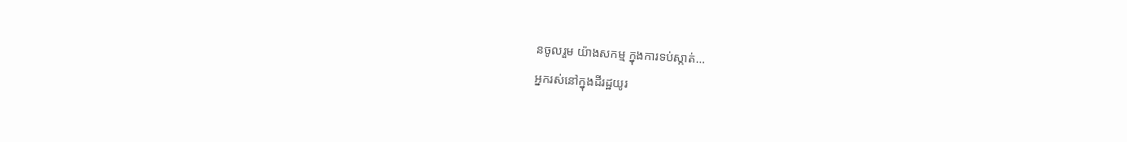នចូលរួម យ៉ាងសកម្ម ក្នុងការទប់ស្កាត់...
អ្នករស់នៅក្នុងដីរដ្ឋយូរ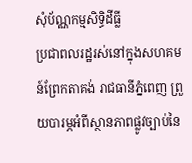សុំប័ណ្ណកម្មសិទ្ធិដីធ្លី
ប្រជាពលរដ្ឋរស់នៅក្នុងសហគមន៍ព្រែកតាគង់ រាជធានីភ្នំពេញ ព្រួយបារម្ភអំពីស្ថានភាពផ្លូវច្បាប់នៃ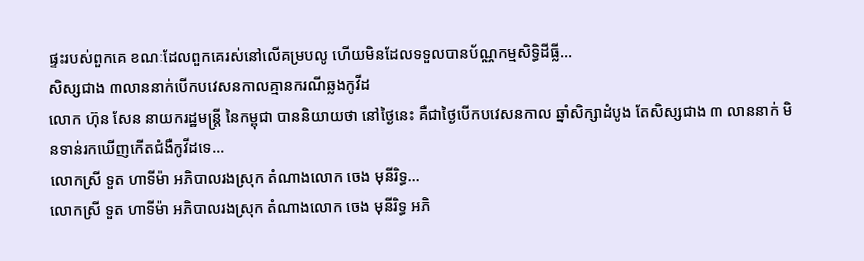ផ្ទះរបស់ពួកគេ ខណៈដែលពួកគេរស់នៅលើគម្របលូ ហើយមិនដែលទទួលបានប័ណ្ណកម្មសិទ្ធិដីធ្លី...
សិស្សជាង ៣លាននាក់បើកបវេសនកាលគ្មានករណីឆ្លងកូវីដ
លោក ហ៊ុន សែន នាយករដ្ឋមន្រ្តី នៃកម្ពុជា បាននិយាយថា នៅថ្ងៃនេះ គឺជាថ្ងៃបើកបវេសនកាល ឆ្នាំសិក្សាដំបូង តែសិស្សជាង ៣ លាននាក់ មិនទាន់រកឃើញកើតជំងឺកូវីដទេ...
លោកស្រី ទួត ហាទីម៉ា អភិបាលរងស្រុក តំណាងលោក ចេង មុនីរិទ្ធ...
លោកស្រី ទួត ហាទីម៉ា អភិបាលរងស្រុក តំណាងលោក ចេង មុនីរិទ្ធ អភិ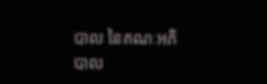បាល នៃគណៈអភិបាល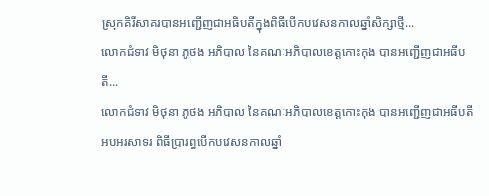ស្រុកគិរីសាគរបានអញ្ជើញជាអធិបតីក្នុងពិធីបើកបវេសនកាលឆ្នាំសិក្សាថ្មី...
លោកជំទាវ មិថុនា ភូថង អភិបាល នៃគណៈអភិបាលខេត្តកោះកុង បានអញ្ជើញជាអធីបតី...
លោកជំទាវ មិថុនា ភូថង អភិបាល នៃគណៈអភិបាលខេត្តកោះកុង បានអញ្ជើញជាអធីបតី អបអរសាទរ ពិធីប្រារព្ធបើកបវេសនកាលឆ្នាំ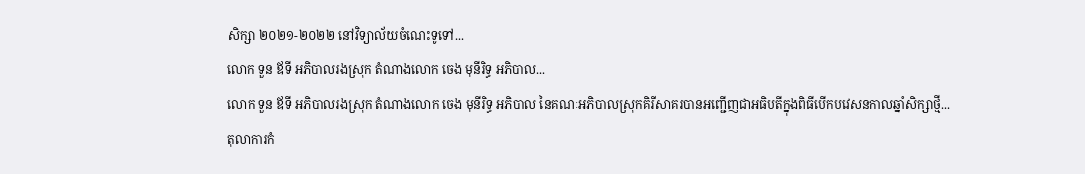សិក្សា ២០២១-២០២២ នៅវិទ្យាល័យចំណេះទូទៅ...
លោក ទួន ឪទី អភិបាលរងស្រុក តំណាងលោក ចេង មុនីរិទ្ធ អភិបាល...
លោក ទួន ឪទី អភិបាលរងស្រុក តំណាងលោក ចេង មុនីរិទ្ធ អភិបាល នៃគណៈអភិបាលស្រុកគិរីសាគរបានអញ្ជើញជាអធិបតីក្នុងពិធីបើកបវេសនកាលឆ្នាំសិក្សាថ្មី...
តុលាការកំ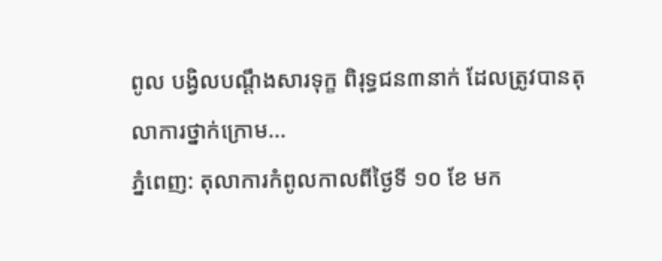ពូល បង្វិលបណ្តឹងសារទុក្ខ ពិរុទ្ធជន៣នាក់ ដែលត្រូវបានតុលាការថ្នាក់ក្រោម...
ភ្នំពេញ: តុលាការកំពូលកាលពីថ្ងៃទី ១០ ខែ មក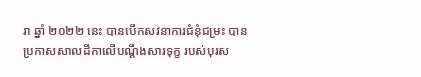រា ឆ្នាំ ២០២២ នេះ បានបើកសវនាការជំនុំជម្រះ បានប្រកាសសាលដីកាលើបណ្តឹងសារទុក្ខ របស់បុរស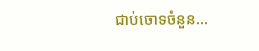ជាប់ចោទចំនួន...